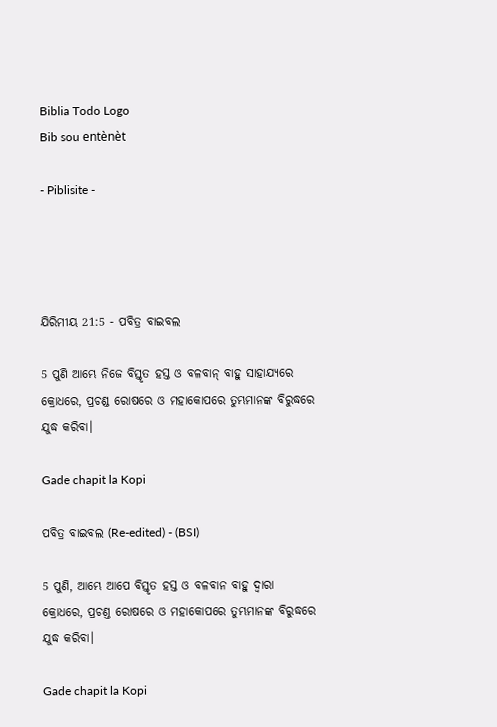Biblia Todo Logo
Bib sou entènèt

- Piblisite -




ଯିରିମୀୟ 21:5 - ପବିତ୍ର ବାଇବଲ

5 ପୁଣି ଆମ୍ଭେ ନିଜେ ବିସ୍ତୃତ ହସ୍ତ ଓ ବଳବାନ୍ ବାହୁ ସାହାଯ୍ୟରେ କ୍ରୋଧରେ, ପ୍ରଚଣ୍ଡ ରୋଷରେ ଓ ମହାକୋପରେ ତୁମ୍ଭମାନଙ୍କ ବିରୁଦ୍ଧରେ ଯୁଦ୍ଧ କରିବା।

Gade chapit la Kopi

ପବିତ୍ର ବାଇବଲ (Re-edited) - (BSI)

5 ପୁଣି, ଆମ୍ଭେ ଆପେ ବିସ୍ତୃତ ହସ୍ତ ଓ ବଳବାନ ବାହୁ ଦ୍ଵାରା କ୍ରୋଧରେ, ପ୍ରଚଣ୍ତ ରୋଷରେ ଓ ମହାକୋପରେ ତୁମ୍ଭମାନଙ୍କ ବିରୁଦ୍ଧରେ ଯୁଦ୍ଧ କରିବା।

Gade chapit la Kopi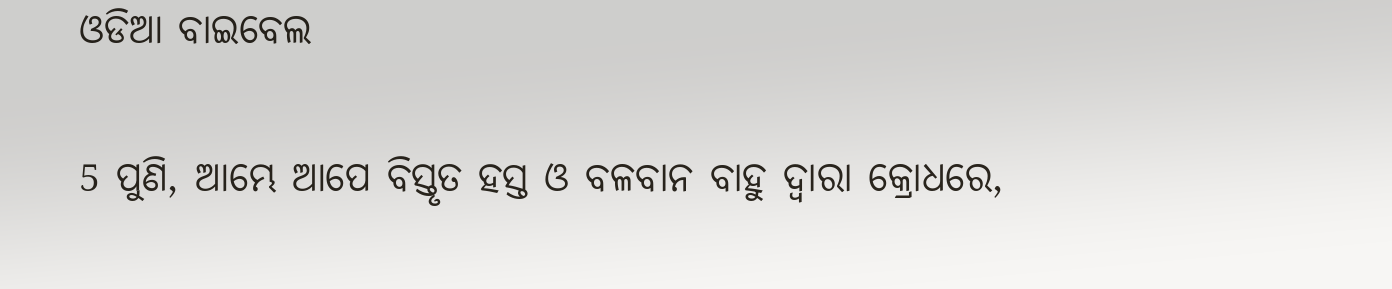ଓଡିଆ ବାଇବେଲ

5 ପୁଣି, ଆମ୍ଭେ ଆପେ ବିସ୍ତୃତ ହସ୍ତ ଓ ବଳବାନ ବାହୁ ଦ୍ୱାରା କ୍ରୋଧରେ,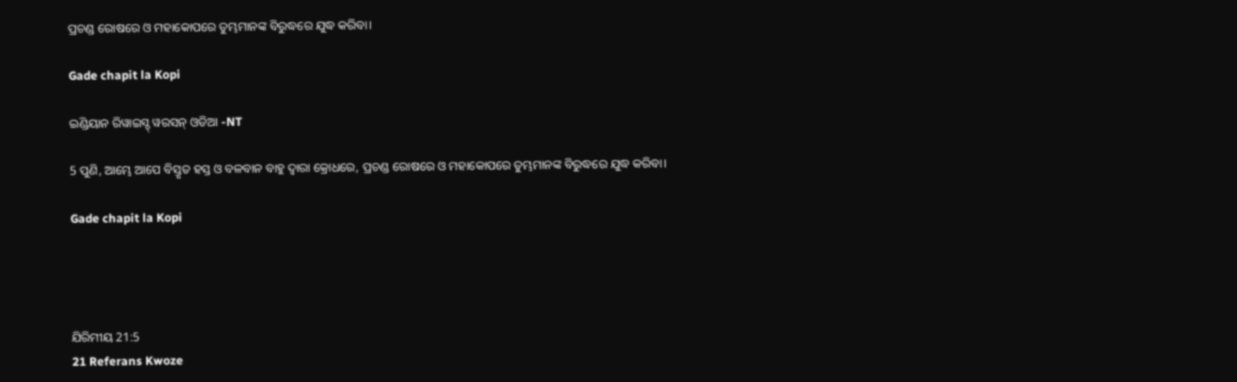ପ୍ରଚଣ୍ଡ ରୋଷରେ ଓ ମହାକୋପରେ ତୁମ୍ଭମାନଙ୍କ ବିରୁଦ୍ଧରେ ଯୁଦ୍ଧ କରିବା।

Gade chapit la Kopi

ଇଣ୍ଡିୟାନ ରିୱାଇସ୍ଡ୍ ୱରସନ୍ ଓଡିଆ -NT

5 ପୁଣି, ଆମ୍ଭେ ଆପେ ବିସ୍ତୃତ ହସ୍ତ ଓ ବଳବାନ ବାହୁ ଦ୍ୱାରା କ୍ରୋଧରେ, ପ୍ରଚଣ୍ଡ ରୋଷରେ ଓ ମହାକୋପରେ ତୁମ୍ଭମାନଙ୍କ ବିରୁଦ୍ଧରେ ଯୁଦ୍ଧ କରିବା।

Gade chapit la Kopi




ଯିରିମୀୟ 21:5
21 Referans Kwoze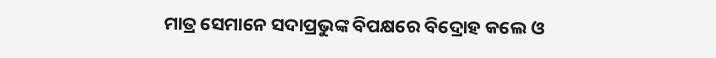ମାତ୍ର ସେମାନେ ସଦାପ୍ରଭୁଙ୍କ ବିପକ୍ଷରେ ବିଦ୍ରୋହ କଲେ ଓ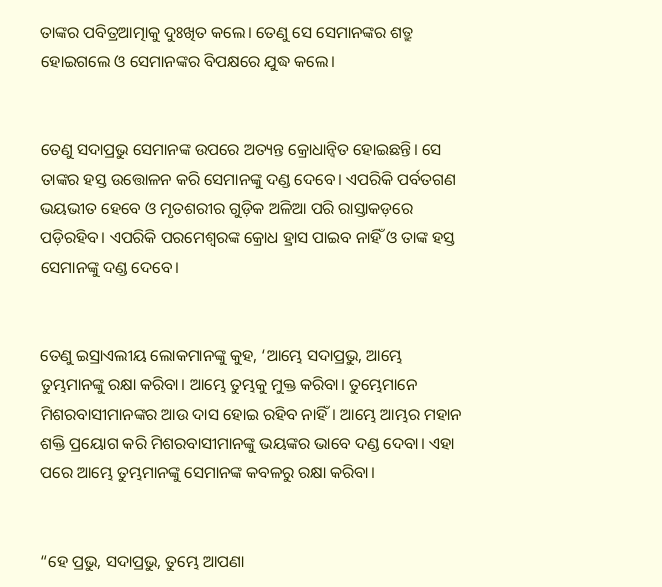ତାଙ୍କର ପବିତ୍ରଆତ୍ମାକୁ ଦୁଃଖିତ କଲେ। ତେଣୁ ସେ ସେମାନଙ୍କର ଶତ୍ରୁ ହୋଇଗଲେ ଓ ସେମାନଙ୍କର ବିପକ୍ଷରେ ଯୁଦ୍ଧ କଲେ।


ତେଣୁ ସଦାପ୍ରଭୁ ସେମାନଙ୍କ ଉପରେ ଅତ୍ୟନ୍ତ କ୍ରୋଧାନ୍ୱିତ ହୋଇଛନ୍ତି। ସେ ତାଙ୍କର ହସ୍ତ ଉତ୍ତୋଳନ କରି ସେମାନଙ୍କୁ ଦଣ୍ଡ ଦେବେ। ଏପରିକି ପର୍ବତଗଣ ଭୟଭୀତ ହେବେ ଓ ମୃତଶରୀର ଗୁଡ଼ିକ ଅଳିଆ ପରି ରାସ୍ତାକଡ଼ରେ ପଡ଼ିରହିବ। ଏପରିକି ପରମେଶ୍ୱରଙ୍କ କ୍ରୋଧ ହ୍ରାସ ପାଇବ ନାହିଁ ଓ ତାଙ୍କ ହସ୍ତ ସେମାନଙ୍କୁ ଦଣ୍ଡ ଦେବେ।


ତେଣୁ ଇସ୍ରାଏଲୀୟ ଲୋକମାନଙ୍କୁ କୁହ, ‘ଆମ୍ଭେ ସଦାପ୍ରଭୁ, ଆମ୍ଭେ ତୁମ୍ଭମାନଙ୍କୁ ରକ୍ଷା କରିବା। ଆମ୍ଭେ ତୁମ୍ଭକୁ ମୁକ୍ତ କରିବା। ତୁମ୍ଭେମାନେ ମିଶରବାସୀମାନଙ୍କର ଆଉ ଦାସ ହୋଇ ରହିବ ନାହିଁ। ଆମ୍ଭେ ଆମ୍ଭର ମହାନ ଶକ୍ତି ପ୍ରୟୋଗ କରି ମିଶରବାସୀମାନଙ୍କୁ ଭୟଙ୍କର ଭାବେ ଦଣ୍ଡ ଦେବା। ଏହା ପରେ ଆମ୍ଭେ ତୁମ୍ଭମାନଙ୍କୁ ସେମାନଙ୍କ କବଳରୁ ରକ୍ଷା କରିବା।


“ହେ ପ୍ରଭୁ, ସଦାପ୍ରଭୁ, ତୁମ୍ଭେ ଆପଣା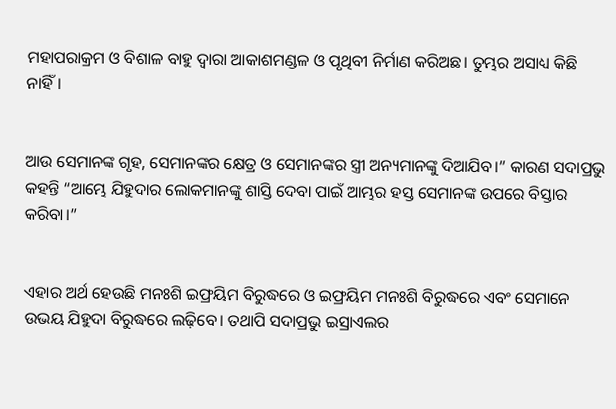ମହାପରାକ୍ରମ ଓ ବିଶାଳ ବାହୁ ଦ୍ୱାରା ଆକାଶମଣ୍ଡଳ ଓ ପୃଥିବୀ ନିର୍ମାଣ କରିଅଛ। ତୁମ୍ଭର ଅସାଧ୍ୟ କିଛି ନାହିଁ।


ଆଉ ସେମାନଙ୍କ ଗୃହ, ସେମାନଙ୍କର କ୍ଷେତ୍ର ଓ ସେମାନଙ୍କର ସ୍ତ୍ରୀ ଅନ୍ୟମାନଙ୍କୁ ଦିଆଯିବ।” କାରଣ ସଦାପ୍ରଭୁ କହନ୍ତି “ଆମ୍ଭେ ଯିହୁଦାର ଲୋକମାନଙ୍କୁ ଶାସ୍ତି ଦେବା ପାଇଁ ଆମ୍ଭର ହସ୍ତ ସେମାନଙ୍କ ଉପରେ ବିସ୍ତାର କରିବା।”


ଏହାର ଅର୍ଥ ହେଉଛି ମନଃଶି ଇଫ୍ରୟିମ ବିରୁଦ୍ଧରେ ଓ ଇଫ୍ରୟିମ ମନଃଶି ବିରୁଦ୍ଧରେ ଏବଂ ସେମାନେ ଉଭୟ ଯିହୁଦା ବିରୁଦ୍ଧରେ ଲଢ଼ିବେ। ତଥାପି ସଦାପ୍ରଭୁ ଇସ୍ରାଏଲର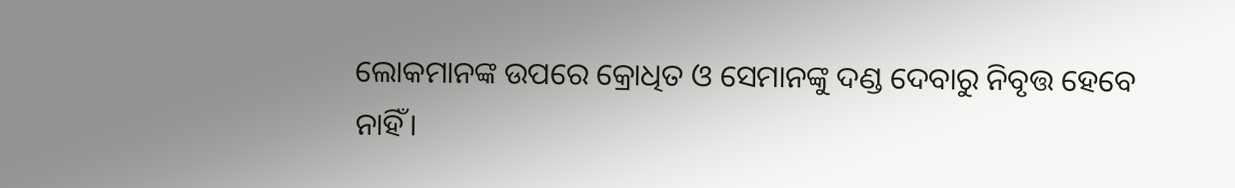ଲୋକମାନଙ୍କ ଉପରେ କ୍ରୋଧିତ ଓ ସେମାନଙ୍କୁ ଦଣ୍ଡ ଦେବାରୁ ନିବୃତ୍ତ ହେବେ ନାହିଁ।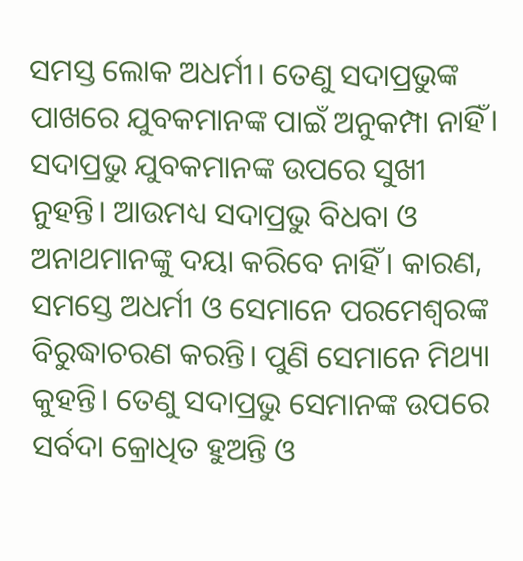ସମସ୍ତ ଲୋକ ଅଧର୍ମୀ। ତେଣୁ ସଦାପ୍ରଭୁଙ୍କ ପାଖରେ ଯୁବକମାନଙ୍କ ପାଇଁ ଅନୁକମ୍ପା ନାହିଁ। ସଦାପ୍ରଭୁ ଯୁବକମାନଙ୍କ ଉପରେ ସୁଖୀ ନୁହନ୍ତି। ଆଉମଧ୍ୟ ସଦାପ୍ରଭୁ ବିଧବା ଓ ଅନାଥମାନଙ୍କୁ ଦୟା କରିବେ ନାହିଁ। କାରଣ, ସମସ୍ତେ ଅଧର୍ମୀ ଓ ସେମାନେ ପରମେଶ୍ୱରଙ୍କ ବିରୁଦ୍ଧାଚରଣ କରନ୍ତି। ପୁଣି ସେମାନେ ମିଥ୍ୟା କୁହନ୍ତି। ତେଣୁ ସଦାପ୍ରଭୁ ସେମାନଙ୍କ ଉପରେ ସର୍ବଦା କ୍ରୋଧିତ ହୁଅନ୍ତି ଓ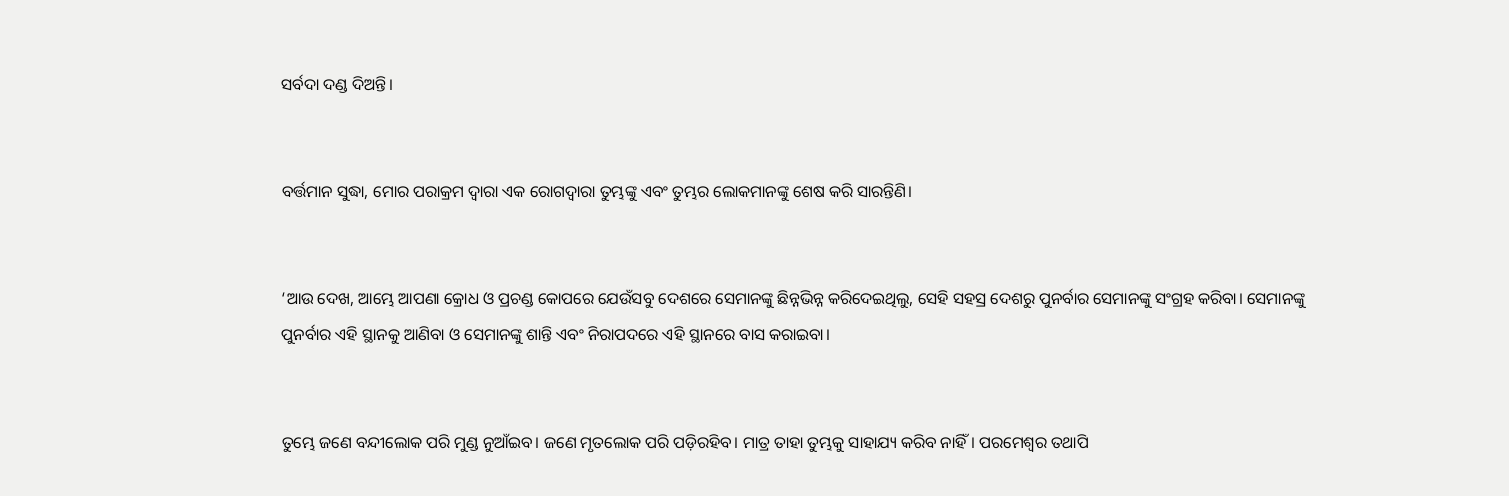ସର୍ବଦା ଦଣ୍ଡ ଦିଅନ୍ତି।


ବର୍ତ୍ତମାନ ସୁଦ୍ଧା, ମୋର ପରାକ୍ରମ ଦ୍ୱାରା ଏକ ରୋଗଦ୍ୱାରା ତୁମ୍ଭଙ୍କୁ ଏବଂ ତୁମ୍ଭର ଲୋକମାନଙ୍କୁ ଶେଷ କରି ସାରନ୍ତିଣି।


‘ଆଉ ଦେଖ, ଆମ୍ଭେ ଆପଣା କ୍ରୋଧ ଓ ପ୍ରଚଣ୍ଡ କୋପରେ ଯେଉଁସବୁ ଦେଶରେ ସେମାନଙ୍କୁ ଛିନ୍ନଭିନ୍ନ କରିଦେଇଥିଲୁ, ସେହି ସହସ୍ର ଦେଶରୁ ପୁନର୍ବାର ସେମାନଙ୍କୁ ସଂଗ୍ରହ କରିବା। ସେମାନଙ୍କୁ ପୁନର୍ବାର ଏହି ସ୍ଥାନକୁ ଆଣିବା ଓ ସେମାନଙ୍କୁ ଶାନ୍ତି ଏବଂ ନିରାପଦରେ ଏହି ସ୍ଥାନରେ ବାସ କରାଇବା।


ତୁମ୍ଭେ ଜଣେ ବନ୍ଦୀଲୋକ ପରି ମୁଣ୍ଡ ନୁଆଁଇବ। ଜଣେ ମୃତଲୋକ ପରି ପଡ଼ିରହିବ। ମାତ୍ର ତାହା ତୁମ୍ଭକୁ ସାହାଯ୍ୟ କରିବ ନାହିଁ। ପରମେଶ୍ୱର ତଥାପି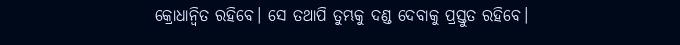କ୍ରୋଧାନ୍ୱିତ ରହିବେ। ସେ ତଥାପି ତୁମ୍ଭକୁ ଦଣ୍ଡ ଦେବାକୁ ପ୍ରସ୍ତୁତ ରହିବେ।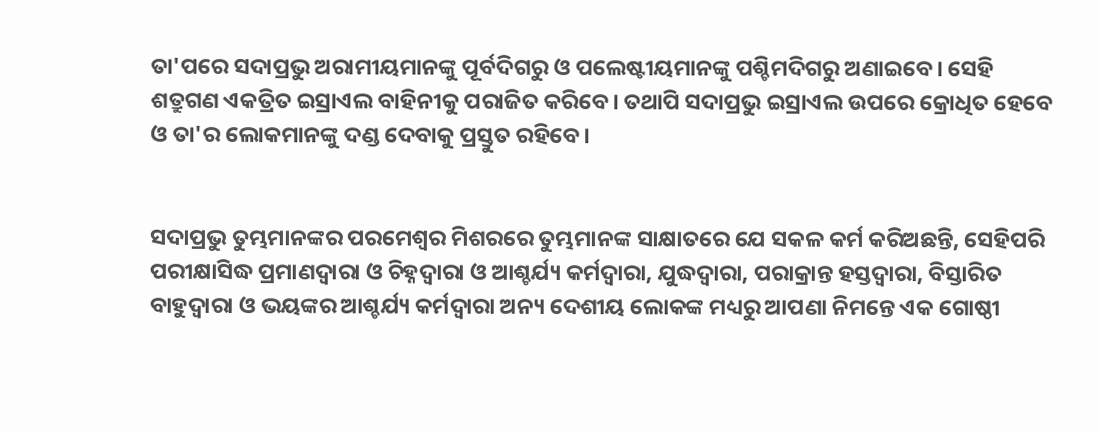ତା'ପରେ ସଦାପ୍ରଭୁ ଅରାମୀୟମାନଙ୍କୁ ପୂର୍ବଦିଗରୁ ଓ ପଲେଷ୍ଟୀୟମାନଙ୍କୁ ପଶ୍ଚିମଦିଗରୁ ଅଣାଇବେ। ସେହି ଶତ୍ରୁଗଣ ଏକତ୍ରିତ ଇସ୍ରାଏଲ ବାହିନୀକୁ ପରାଜିତ କରିବେ। ତଥାପି ସଦାପ୍ରଭୁ ଇସ୍ରାଏଲ ଉପରେ କ୍ରୋଧିତ ହେବେ ଓ ତା'ର ଲୋକମାନଙ୍କୁ ଦଣ୍ଡ ଦେବାକୁ ପ୍ରସ୍ତୁତ ରହିବେ।


ସଦାପ୍ରଭୁ ତୁମ୍ଭମାନଙ୍କର ପରମେଶ୍ୱର ମିଶରରେ ତୁମ୍ଭମାନଙ୍କ ସାକ୍ଷାତରେ ଯେ ସକଳ କର୍ମ କରିଅଛନ୍ତି, ସେହିପରି ପରୀକ୍ଷାସିଦ୍ଧ ପ୍ରମାଣଦ୍ୱାରା ଓ ଚିହ୍ନଦ୍ୱାରା ଓ ଆଶ୍ଚର୍ଯ୍ୟ କର୍ମଦ୍ୱାରା, ଯୁଦ୍ଧଦ୍ୱାରା, ପରାକ୍ରାନ୍ତ ହସ୍ତଦ୍ୱାରା, ବିସ୍ତାରିତ ବାହୁଦ୍ୱାରା ଓ ଭୟଙ୍କର ଆଶ୍ଚର୍ଯ୍ୟ କର୍ମଦ୍ୱାରା ଅନ୍ୟ ଦେଶୀୟ ଲୋକଙ୍କ ମଧ୍ୟରୁ ଆପଣା ନିମନ୍ତେ ଏକ ଗୋଷ୍ଠୀ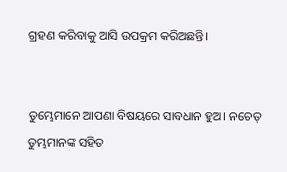ଗ୍ରହଣ କରିବାକୁ ଆସି ଉପକ୍ରମ କରିଅଛନ୍ତି।


ତୁମ୍ଭେମାନେ ଆପଣା ବିଷୟରେ ସାବଧାନ ହୁଅ। ନଚେତ୍ ତୁମ୍ଭମାନଙ୍କ ସହିତ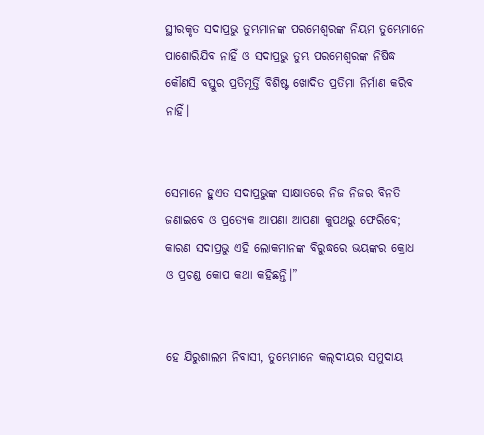ସ୍ଥୀରକୃତ ସଦାପ୍ରଭୁ ତୁମ୍ଭମାନଙ୍କ ପରମେଶ୍ୱରଙ୍କ ନିୟମ ତୁମ୍ଭେମାନେ ପାଶୋରିଯିବ ନାହିଁ ଓ ସଦାପ୍ରଭୁ ତୁମ୍ଭ ପରମେଶ୍ୱରଙ୍କ ନିଷିଦ୍ଧ କୌଣସି ବସ୍ତୁର ପ୍ରତିମୂର୍ତ୍ତି ବିଶିଷ୍ଟ ଖୋଦିତ ପ୍ରତିମା ନିର୍ମାଣ କରିବ ନାହିଁ।


ସେମାନେ ହୁଏତ ସଦାପ୍ରଭୁଙ୍କ ସାକ୍ଷାତରେ ନିଜ ନିଜର ବିନତି ଜଣାଇବେ ଓ ପ୍ରତ୍ୟେକ ଆପଣା ଆପଣା କୁପଥରୁ ଫେରିବେ; କାରଣ ସଦାପ୍ରଭୁ ଏହି ଲୋକମାନଙ୍କ ବିରୁଦ୍ଧରେ ଭୟଙ୍କର କ୍ରୋଧ ଓ ପ୍ରଚଣ୍ଡ କୋପ କଥା କହିଛନ୍ତି।”


ହେ ଯିରୁଶାଲମ ନିବାସୀ, ତୁମ୍ଭେମାନେ କ‌‌ଲ୍‌‌ଦୀୟର ସମୁଦାୟ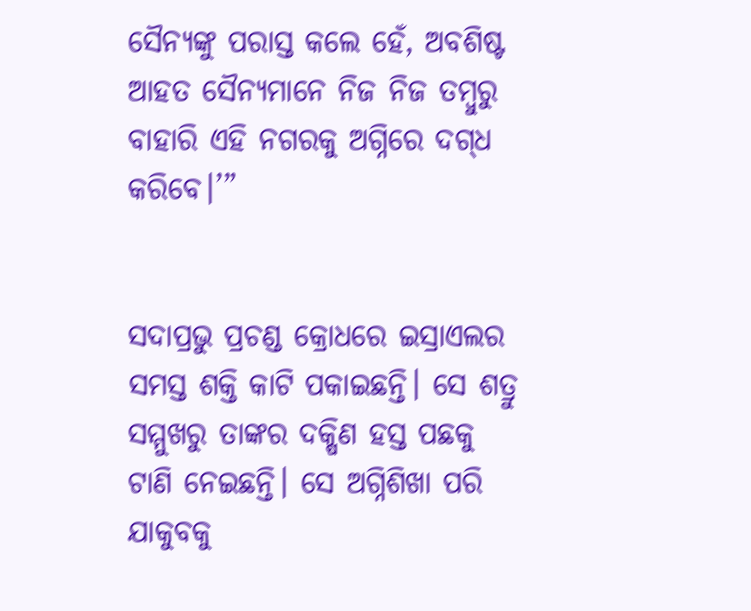ସୈନ୍ୟଙ୍କୁ ପରାସ୍ତ କଲେ ହେଁ, ଅବଶିଷ୍ଟ ଆହତ ସୈନ୍ୟମାନେ ନିଜ ନିଜ ତମ୍ବୁରୁ ବାହାରି ଏହି ନଗରକୁ ଅଗ୍ନିରେ ଦ‌ଗ୍‌ଧ କରିବେ।’”


ସଦାପ୍ରଭୁ ପ୍ରଚଣ୍ଡ କ୍ରୋଧରେ ଇସ୍ରାଏଲର ସମସ୍ତ ଶକ୍ତି କାଟି ପକାଇଛନ୍ତି। ସେ ଶତ୍ରୁ ସମ୍ମୁଖରୁ ତାଙ୍କର ଦକ୍ଷିଣ ହସ୍ତ ପଛକୁ ଟାଣି ନେଇଛନ୍ତି। ସେ ଅଗ୍ନିଶିଖା ପରି ଯାକୁବକୁ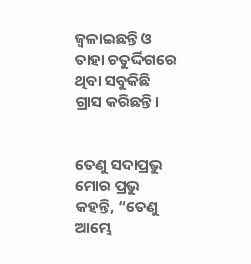ଜ୍ୱଳାଇଛନ୍ତି ଓ ତାହା ଚତୁର୍ଦ୍ଦିଗରେ ଥିବା ସବୁକିଛି ଗ୍ରାସ କରିଛନ୍ତି।


ତେଣୁ ସଦାପ୍ରଭୁ ମୋର ପ୍ରଭୁ କହନ୍ତି, “ତେଣୁ ଆମ୍ଭେ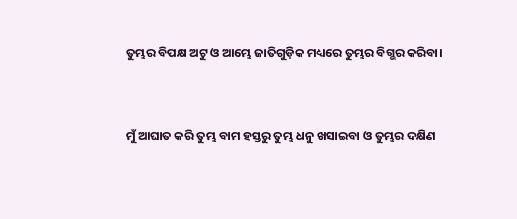ତୁମ୍ଭର ବିପକ୍ଷ ଅଟୁ ଓ ଆମ୍ଭେ ଜାତିଗୁଡ଼ିକ ମଧ୍ୟରେ ତୁମ୍ଭର ବିଗ୍ଭର କରିବା।


ମୁଁ ଆଘାତ କରି ତୁମ୍ଭ ବାମ ହସ୍ତରୁ ତୁମ୍ଭ ଧନୁ ଖସାଇବା ଓ ତୁମ୍ଭର ଦକ୍ଷିଣ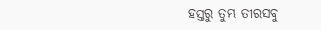ହସ୍ତରୁ ତୁମ୍ଭ ତୀରସବୁ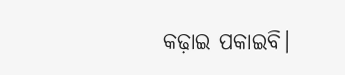କଢ଼ାଇ ପକାଇବି।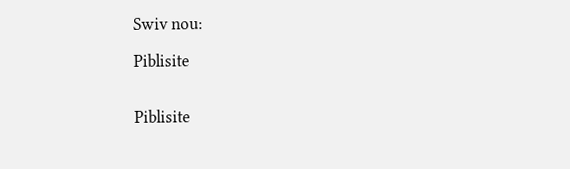Swiv nou:

Piblisite


Piblisite